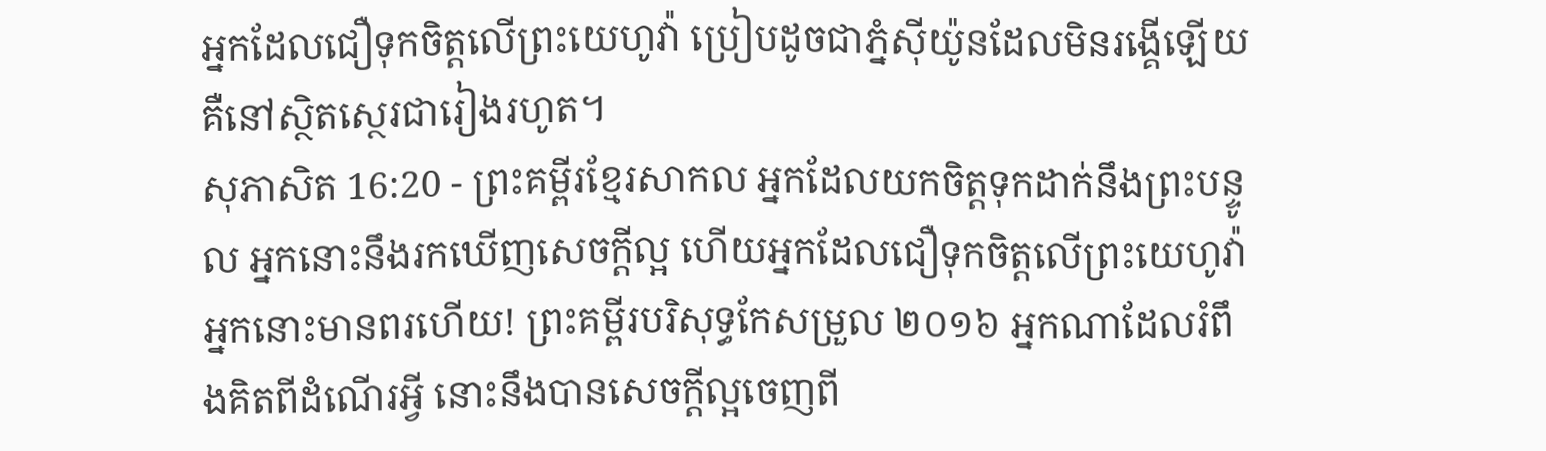អ្នកដែលជឿទុកចិត្តលើព្រះយេហូវ៉ា ប្រៀបដូចជាភ្នំស៊ីយ៉ូនដែលមិនរង្គើឡើយ គឺនៅស្ថិតស្ថេរជារៀងរហូត។
សុភាសិត 16:20 - ព្រះគម្ពីរខ្មែរសាកល អ្នកដែលយកចិត្តទុកដាក់នឹងព្រះបន្ទូល អ្នកនោះនឹងរកឃើញសេចក្ដីល្អ ហើយអ្នកដែលជឿទុកចិត្តលើព្រះយេហូវ៉ា អ្នកនោះមានពរហើយ! ព្រះគម្ពីរបរិសុទ្ធកែសម្រួល ២០១៦ អ្នកណាដែលរំពឹងគិតពីដំណើរអ្វី នោះនឹងបានសេចក្ដីល្អចេញពី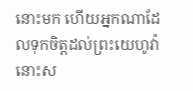នោះមក ហើយអ្នកណាដែលទុកចិត្តដល់ព្រះយេហូវ៉ា នោះស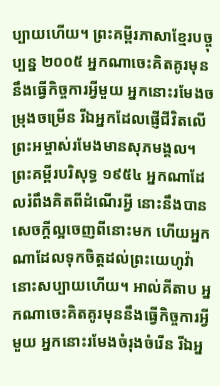ប្បាយហើយ។ ព្រះគម្ពីរភាសាខ្មែរបច្ចុប្បន្ន ២០០៥ អ្នកណាចេះគិតគូរមុននឹងធ្វើកិច្ចការអ្វីមួយ អ្នកនោះរមែងចម្រុងចម្រើន រីឯអ្នកដែលផ្ញើជីវិតលើព្រះអម្ចាស់រមែងមានសុភមង្គល។ ព្រះគម្ពីរបរិសុទ្ធ ១៩៥៤ អ្នកណាដែលរំពឹងគិតពីដំណើរអ្វី នោះនឹងបានសេចក្ដីល្អចេញពីនោះមក ហើយអ្នកណាដែលទុកចិត្តដល់ព្រះយេហូវ៉ា នោះសប្បាយហើយ។ អាល់គីតាប អ្នកណាចេះគិតគូរមុននឹងធ្វើកិច្ចការអ្វីមួយ អ្នកនោះរមែងចំរុងចំរើន រីឯអ្ន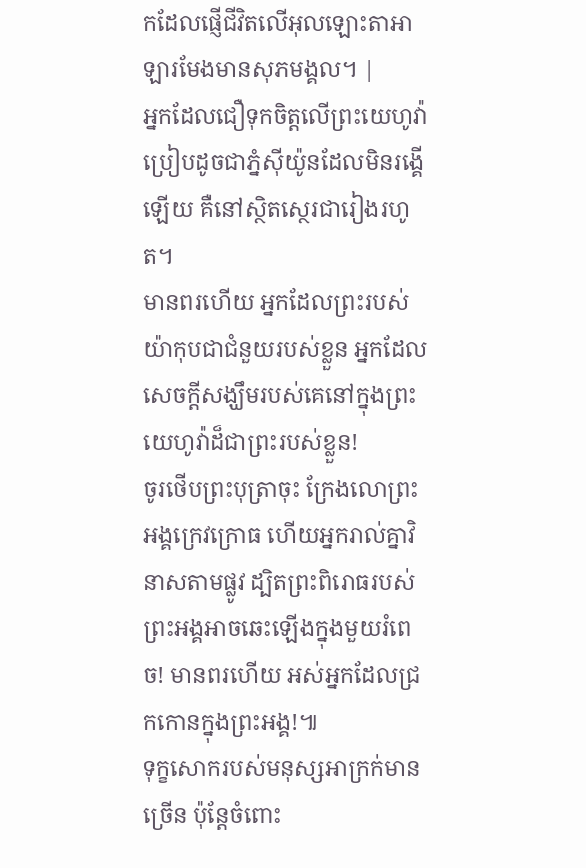កដែលផ្ញើជីវិតលើអុលឡោះតាអាឡារមែងមានសុភមង្គល។ |
អ្នកដែលជឿទុកចិត្តលើព្រះយេហូវ៉ា ប្រៀបដូចជាភ្នំស៊ីយ៉ូនដែលមិនរង្គើឡើយ គឺនៅស្ថិតស្ថេរជារៀងរហូត។
មានពរហើយ អ្នកដែលព្រះរបស់យ៉ាកុបជាជំនួយរបស់ខ្លួន អ្នកដែលសេចក្ដីសង្ឃឹមរបស់គេនៅក្នុងព្រះយេហូវ៉ាដ៏ជាព្រះរបស់ខ្លួន!
ចូរថើបព្រះបុត្រាចុះ ក្រែងលោព្រះអង្គក្រេវក្រោធ ហើយអ្នករាល់គ្នាវិនាសតាមផ្លូវ ដ្បិតព្រះពិរោធរបស់ព្រះអង្គអាចឆេះឡើងក្នុងមួយរំពេច! មានពរហើយ អស់អ្នកដែលជ្រកកោនក្នុងព្រះអង្គ!៕
ទុក្ខសោករបស់មនុស្សអាក្រក់មានច្រើន ប៉ុន្តែចំពោះ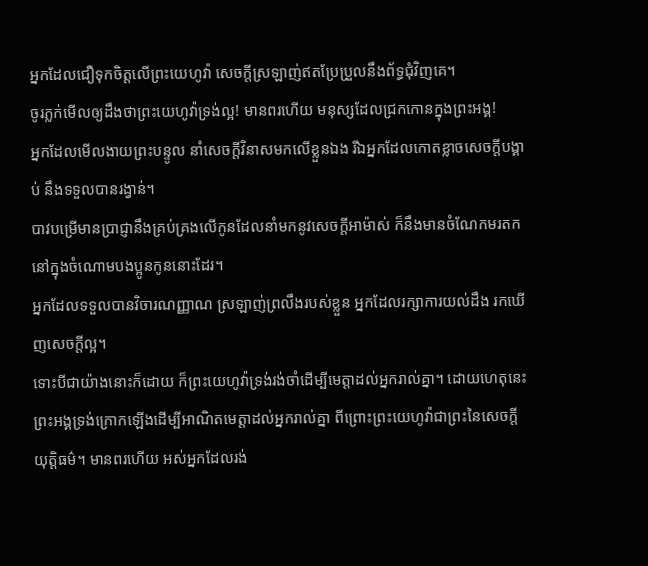អ្នកដែលជឿទុកចិត្តលើព្រះយេហូវ៉ា សេចក្ដីស្រឡាញ់ឥតប្រែប្រួលនឹងព័ទ្ធជុំវិញគេ។
ចូរភ្លក់មើលឲ្យដឹងថាព្រះយេហូវ៉ាទ្រង់ល្អ! មានពរហើយ មនុស្សដែលជ្រកកោនក្នុងព្រះអង្គ!
អ្នកដែលមើលងាយព្រះបន្ទូល នាំសេចក្ដីវិនាសមកលើខ្លួនឯង រីឯអ្នកដែលកោតខ្លាចសេចក្ដីបង្គាប់ នឹងទទួលបានរង្វាន់។
បាវបម្រើមានប្រាជ្ញានឹងគ្រប់គ្រងលើកូនដែលនាំមកនូវសេចក្ដីអាម៉ាស់ ក៏នឹងមានចំណែកមរតកនៅក្នុងចំណោមបងប្អូនកូននោះដែរ។
អ្នកដែលទទួលបានវិចារណញ្ញាណ ស្រឡាញ់ព្រលឹងរបស់ខ្លួន អ្នកដែលរក្សាការយល់ដឹង រកឃើញសេចក្ដីល្អ។
ទោះបីជាយ៉ាងនោះក៏ដោយ ក៏ព្រះយេហូវ៉ាទ្រង់រង់ចាំដើម្បីមេត្តាដល់អ្នករាល់គ្នា។ ដោយហេតុនេះ ព្រះអង្គទ្រង់ក្រោកឡើងដើម្បីអាណិតមេត្តាដល់អ្នករាល់គ្នា ពីព្រោះព្រះយេហូវ៉ាជាព្រះនៃសេចក្ដីយុត្តិធម៌។ មានពរហើយ អស់អ្នកដែលរង់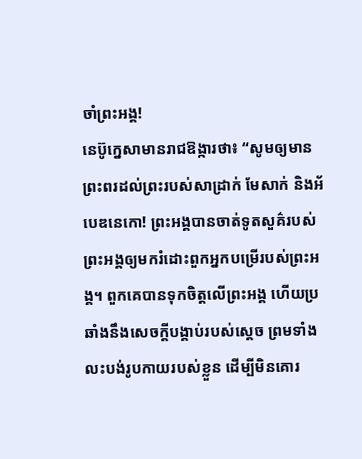ចាំព្រះអង្គ!
នេប៊ូក្នេសាមានរាជឱង្ការថា៖ “សូមឲ្យមានព្រះពរដល់ព្រះរបស់សាដ្រាក់ មែសាក់ និងអ័បេឌនេកោ! ព្រះអង្គបានចាត់ទូតសួគ៌របស់ព្រះអង្គឲ្យមករំដោះពួកអ្នកបម្រើរបស់ព្រះអង្គ។ ពួកគេបានទុកចិត្តលើព្រះអង្គ ហើយប្រឆាំងនឹងសេចក្ដីបង្គាប់របស់ស្ដេច ព្រមទាំងលះបង់រូបកាយរបស់ខ្លួន ដើម្បីមិនគោរ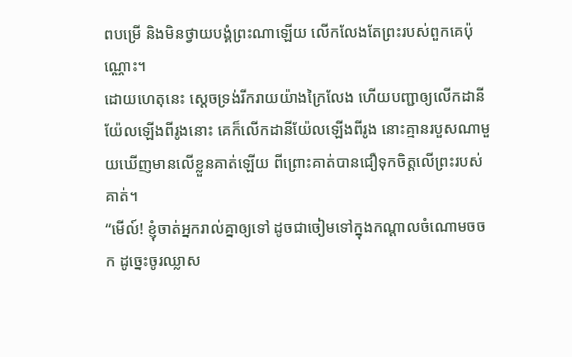ពបម្រើ និងមិនថ្វាយបង្គំព្រះណាឡើយ លើកលែងតែព្រះរបស់ពួកគេប៉ុណ្ណោះ។
ដោយហេតុនេះ ស្ដេចទ្រង់រីករាយយ៉ាងក្រៃលែង ហើយបញ្ជាឲ្យលើកដានីយ៉ែលឡើងពីរូងនោះ គេក៏លើកដានីយ៉ែលឡើងពីរូង នោះគ្មានរបួសណាមួយឃើញមានលើខ្លួនគាត់ឡើយ ពីព្រោះគាត់បានជឿទុកចិត្តលើព្រះរបស់គាត់។
“មើល៍! ខ្ញុំចាត់អ្នករាល់គ្នាឲ្យទៅ ដូចជាចៀមទៅក្នុងកណ្ដាលចំណោមចចក ដូច្នេះចូរឈ្លាស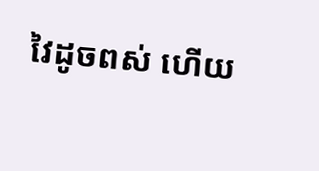វៃដូចពស់ ហើយ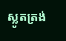ស្លូតត្រង់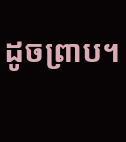ដូចព្រាប។